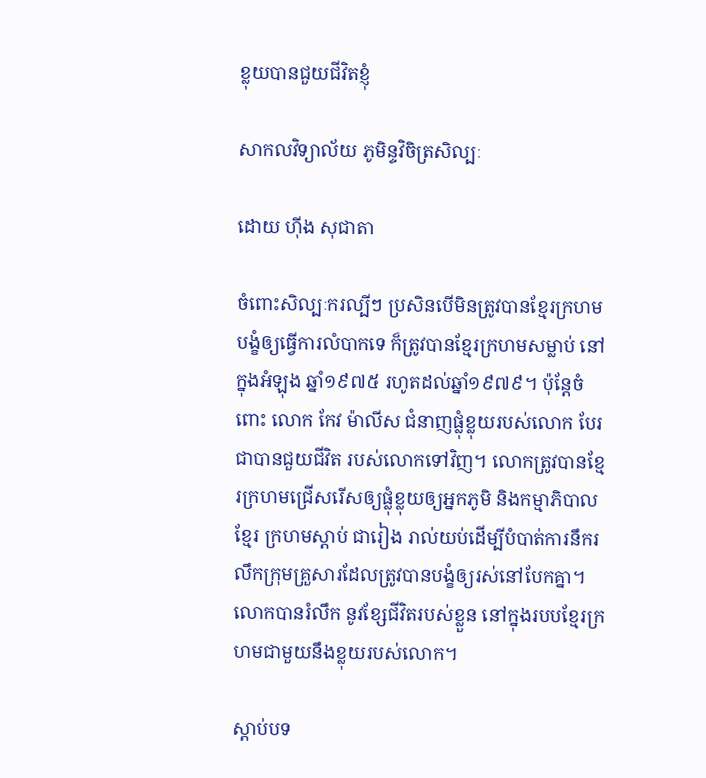ខ្លុយបានជួយជីវិតខ្ញុំ

សាកលវិទ្យាល័យ ភូមិន្ទវិចិត្រសិល្បៈ

ដោយ ហ៊ីង សុជាតា

ចំពោះសិល្បៈករល្បីៗ ប្រសិនបើមិនត្រូវបានខ្មែរក្រហមបង្ខំឲ្យធ្វើការលំបាកទេ ក៏ត្រូវបានខ្មែរក្រហមសម្លាប់ នៅក្នុងអំឡុង ឆ្នាំ១៩៧៥ រហូតដល់ឆ្នាំ១៩៧៩។ ប៉ុន្តែចំពោះ លោក កែវ ម៉ាលីស ជំនាញផ្លុំខ្លុយរបស់លោក បែរជាបានជួយជីវិត របស់លោកទៅវិញ។ លោកត្រូវបានខ្មែរក្រហមជ្រើសរើសឲ្យផ្លុំខ្លុយឲ្យអ្នកភូមិ និងកម្មាភិបាលខ្មែរ ក្រហមស្តាប់ ជារៀង រាល់យប់ដើម្បីបំបាត់ការនឹករលឹកក្រុមគ្រួសារដែលត្រូវបានបង្ខំឲ្យរស់នៅបែកគ្នា។ លោកបានរំលឹក នូវខ្សែជីវិតរបស់ខ្លួន នៅក្នុងរបបខ្មែរក្រហមជាមួយនឹងខ្លុយរបស់លោក។

ស្តាប់បទ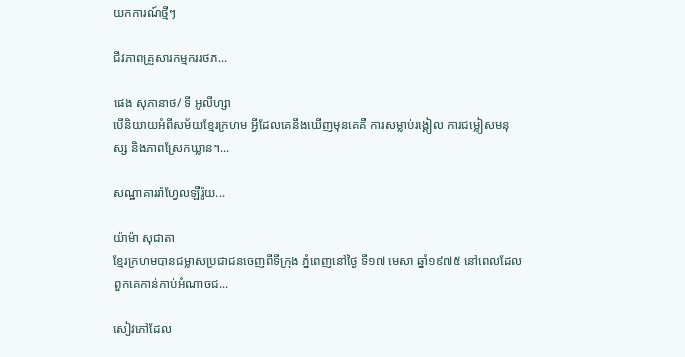យកការណ៍ថ្មីៗ

ជីវភាពគ្រួសារកម្មកររថភ...

ផេង សុភានាថ/ ទី អូលីហ្សា
បើនិយាយអំពីសម័យខ្មែរក្រហម អ្វីដែលគេនឹងឃើញមុនគេគឺ ការសម្លាប់រង្គៀល ការជម្លៀសមនុស្ស និងភាពស្រែកឃ្លាន។...

សណ្ឋាគាររ៉ាហ្វែលឡឺរ៉ូយ...

យ៉ាម៉ា សុជាតា
ខ្មែរក្រហមបានជម្លាសប្រជាជនចេញពីទីក្រុង ភ្នំពេញនៅថ្ងៃ ទី១៧ មេសា ឆ្នាំ១៩៧៥ នៅពេលដែលពួកគេកាន់កាប់អំណាចជ...

សៀវភៅដែល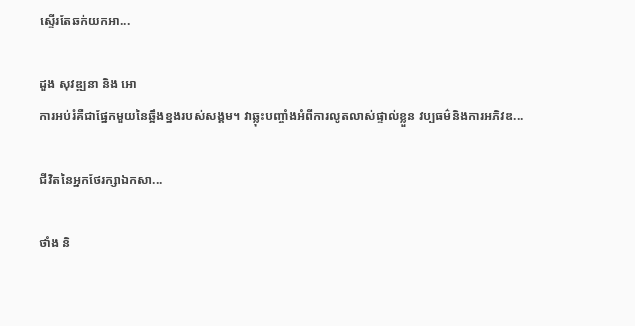ស្ទើរតែឆក់យកអា...

ដួង សុវឌ្ឍនា និង អោ
ការអប់រំគឺជាផ្នែកមួយនៃឆ្អឹងខ្នងរបស់សង្គម។ វាឆ្លុះបញ្ចាំងអំពីការលូតលាស់ផ្ទាល់ខ្លួន វប្បធម៌និងការអភិវឌ...

ជីវិតនៃអ្នកថែរក្សាឯកសា...

ថាំង និ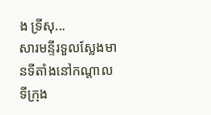ង ទ្រីសុ...
សារមន្ទីរទួលស្លែងមានទីតាំងនៅកណ្តាលទីក្រុង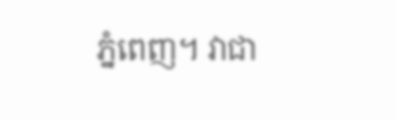ភ្នំពេញ។ វាជា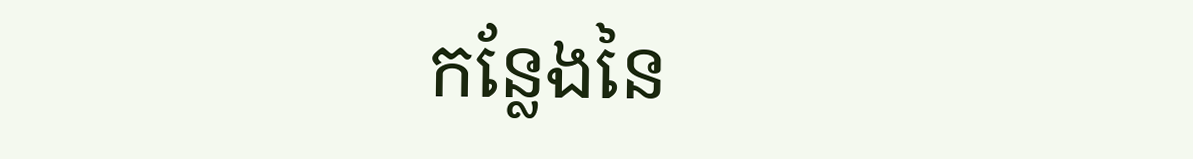កន្លែងនៃ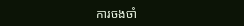ការចងចាំ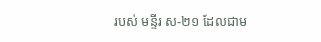របស់ មន្ទីរ ស-២១ ដែលជាម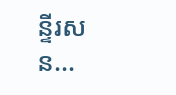ន្ទីរសន...